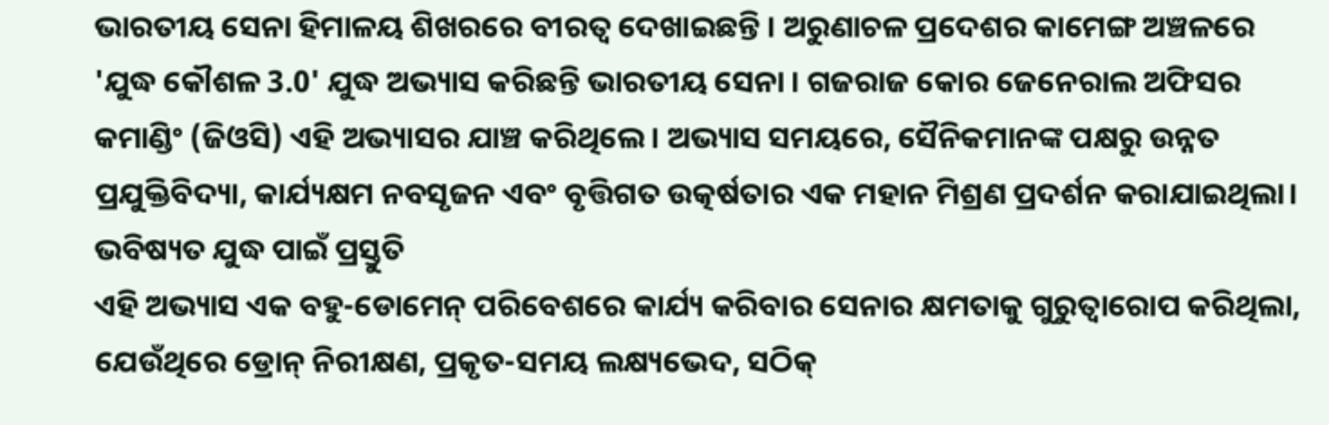ଭାରତୀୟ ସେନା ହିମାଳୟ ଶିଖରରେ ବୀରତ୍ୱ ଦେଖାଇଛନ୍ତି । ଅରୁଣାଚଳ ପ୍ରଦେଶର କାମେଙ୍ଗ ଅଞ୍ଚଳରେ 'ଯୁଦ୍ଧ କୌଶଳ 3.0' ଯୁଦ୍ଧ ଅଭ୍ୟାସ କରିଛନ୍ତି ଭାରତୀୟ ସେନା । ଗଜରାଜ କୋର ଜେନେରାଲ ଅଫିସର କମାଣ୍ଡିଂ (ଜିଓସି) ଏହି ଅଭ୍ୟାସର ଯାଞ୍ଚ କରିଥିଲେ। ଅଭ୍ୟାସ ସମୟରେ, ସୈନିକମାନଙ୍କ ପକ୍ଷରୁ ଉନ୍ନତ ପ୍ରଯୁକ୍ତିବିଦ୍ୟା, କାର୍ଯ୍ୟକ୍ଷମ ନବସୃଜନ ଏବଂ ବୃତ୍ତିଗତ ଉତ୍କର୍ଷତାର ଏକ ମହାନ ମିଶ୍ରଣ ପ୍ରଦର୍ଶନ କରାଯାଇଥିଲା।
ଭବିଷ୍ୟତ ଯୁଦ୍ଧ ପାଇଁ ପ୍ରସ୍ତୁତି
ଏହି ଅଭ୍ୟାସ ଏକ ବହୁ-ଡୋମେନ୍ ପରିବେଶରେ କାର୍ଯ୍ୟ କରିବାର ସେନାର କ୍ଷମତାକୁ ଗୁରୁତ୍ୱାରୋପ କରିଥିଲା, ଯେଉଁଥିରେ ଡ୍ରୋନ୍ ନିରୀକ୍ଷଣ, ପ୍ରକୃତ-ସମୟ ଲକ୍ଷ୍ୟଭେଦ, ସଠିକ୍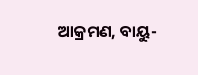ଆକ୍ରମଣ, ବାୟୁ-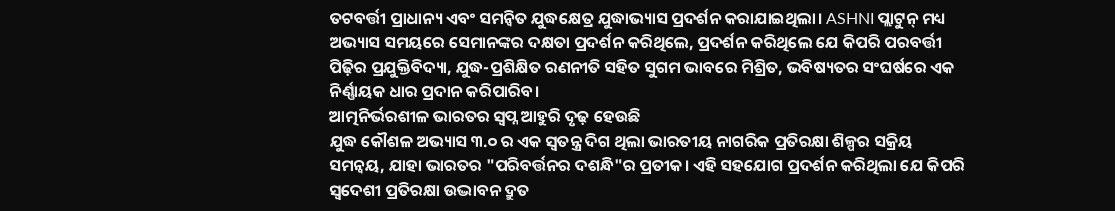ତଟବର୍ତ୍ତୀ ପ୍ରାଧାନ୍ୟ ଏବଂ ସମନ୍ୱିତ ଯୁଦ୍ଧକ୍ଷେତ୍ର ଯୁଦ୍ଧାଭ୍ୟାସ ପ୍ରଦର୍ଶନ କରାଯାଇଥିଲା। ASHNI ପ୍ଲାଟୁନ୍ ମଧ୍ୟ ଅଭ୍ୟାସ ସମୟରେ ସେମାନଙ୍କର ଦକ୍ଷତା ପ୍ରଦର୍ଶନ କରିଥିଲେ, ପ୍ରଦର୍ଶନ କରିଥିଲେ ଯେ କିପରି ପରବର୍ତ୍ତୀ ପିଢ଼ିର ପ୍ରଯୁକ୍ତିବିଦ୍ୟା, ଯୁଦ୍ଧ-ପ୍ରଶିକ୍ଷିତ ରଣନୀତି ସହିତ ସୁଗମ ଭାବରେ ମିଶ୍ରିତ, ଭବିଷ୍ୟତର ସଂଘର୍ଷରେ ଏକ ନିର୍ଣ୍ଣାୟକ ଧାର ପ୍ରଦାନ କରିପାରିବ।
ଆତ୍ମନିର୍ଭରଶୀଳ ଭାରତର ସ୍ୱପ୍ନ ଆହୁରି ଦୃଢ଼ ହେଉଛି
ଯୁଦ୍ଧ କୌଶଳ ଅଭ୍ୟାସ ୩.୦ ର ଏକ ସ୍ୱତନ୍ତ୍ର ଦିଗ ଥିଲା ଭାରତୀୟ ନାଗରିକ ପ୍ରତିରକ୍ଷା ଶିଳ୍ପର ସକ୍ରିୟ ସମନ୍ୱୟ, ଯାହା ଭାରତର "ପରିବର୍ତ୍ତନର ଦଶନ୍ଧି"ର ପ୍ରତୀକ। ଏହି ସହଯୋଗ ପ୍ରଦର୍ଶନ କରିଥିଲା ଯେ କିପରି ସ୍ୱଦେଶୀ ପ୍ରତିରକ୍ଷା ଉଦ୍ଭାବନ ଦ୍ରୁତ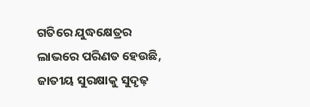ଗତିରେ ଯୁଦ୍ଧକ୍ଷେତ୍ରର ଲାଭରେ ପରିଣତ ହେଉଛି, ଜାତୀୟ ସୁରକ୍ଷାକୁ ସୁଦୃଢ଼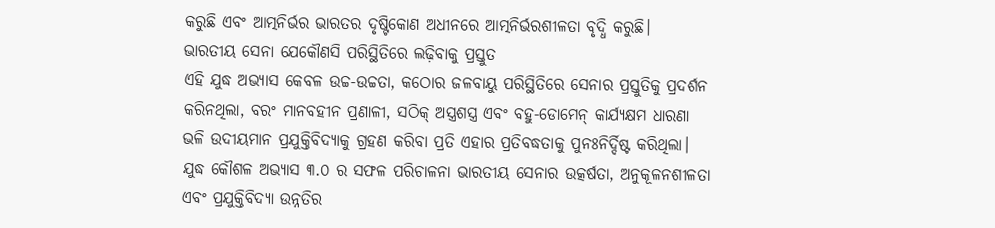କରୁଛି ଏବଂ ଆତ୍ମନିର୍ଭର ଭାରତର ଦୃଷ୍ଟିକୋଣ ଅଧୀନରେ ଆତ୍ମନିର୍ଭରଶୀଳତା ବୃଦ୍ଧି କରୁଛି।
ଭାରତୀୟ ସେନା ଯେକୌଣସି ପରିସ୍ଥିତିରେ ଲଢ଼ିବାକୁ ପ୍ରସ୍ତୁତ
ଏହି ଯୁଦ୍ଧ ଅଭ୍ୟାସ କେବଳ ଉଚ୍ଚ-ଉଚ୍ଚତା, କଠୋର ଜଳବାୟୁ ପରିସ୍ଥିତିରେ ସେନାର ପ୍ରସ୍ତୁତିକୁ ପ୍ରଦର୍ଶନ କରିନଥିଲା, ବରଂ ମାନବହୀନ ପ୍ରଣାଳୀ, ସଠିକ୍ ଅସ୍ତ୍ରଶସ୍ତ୍ର ଏବଂ ବହୁ-ଡୋମେନ୍ କାର୍ଯ୍ୟକ୍ଷମ ଧାରଣା ଭଳି ଉଦୀୟମାନ ପ୍ରଯୁକ୍ତିବିଦ୍ୟାକୁ ଗ୍ରହଣ କରିବା ପ୍ରତି ଏହାର ପ୍ରତିବଦ୍ଧତାକୁ ପୁନଃନିର୍ଦ୍ଦିଷ୍ଟ କରିଥିଲା। ଯୁଦ୍ଧ କୌଶଳ ଅଭ୍ୟାସ ୩.୦ ର ସଫଳ ପରିଚାଳନା ଭାରତୀୟ ସେନାର ଉତ୍କର୍ଷତା, ଅନୁକୂଳନଶୀଳତା ଏବଂ ପ୍ରଯୁକ୍ତିବିଦ୍ୟା ଉନ୍ନତିର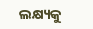ଲକ୍ଷ୍ୟକୁ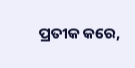ପ୍ରତୀକ କରେ,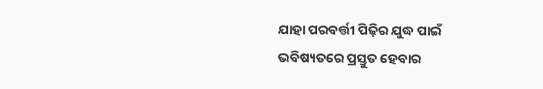ଯାହା ପରବର୍ତ୍ତୀ ପିଢ଼ିର ଯୁଦ୍ଧ ପାଇଁ ଭବିଷ୍ୟତରେ ପ୍ରସ୍ତୁତ ହେବାର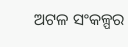ଅଟଳ ସଂକଳ୍ପର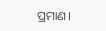ପ୍ରମାଣ।